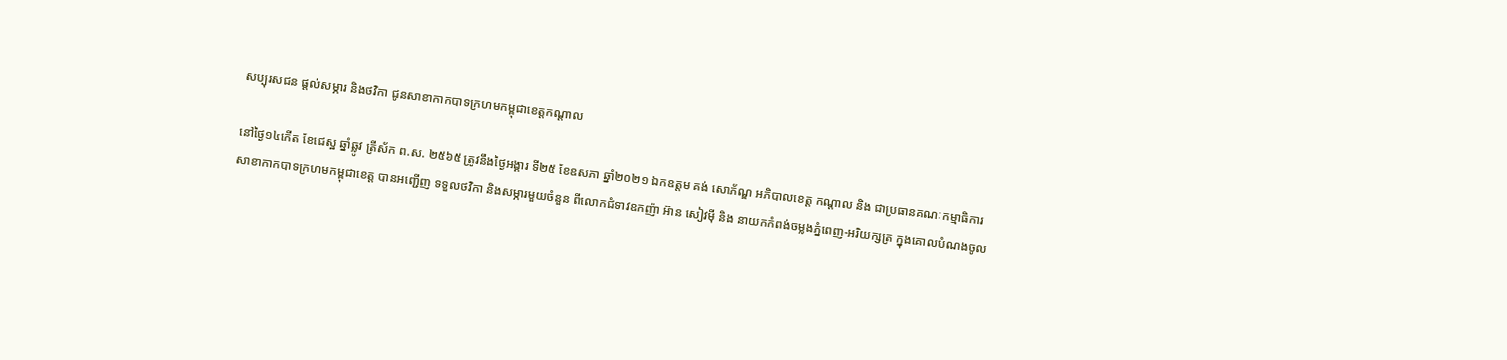សប្បុរសជន ផ្តល់សម្ភារ និងថវិកា ជូនសាខាកាកបាទក្រហមកម្ពុជាខេត្តកណ្ដាល

នៅថ្ងៃ១៤កើត ខែជេស្ឋ ឆ្នាំឆ្លូវ ត្រីស័ក ព.ស. ២៥៦៥ ត្រូវនឹងថ្ងៃអង្គារ ទី២៥ ខែឧសភា ឆ្នាំ២០២១ ឯកឧត្តម គង់ សោភ័ណ្ឌ អភិបាលខេត្ត កណ្តាល និង ជាប្រធានគណៈកម្មាធិការសាខាកាកបាទក្រហមកម្ពុជាខេត្ត បានអញ្ជើញ ទទួលថវិកា និងសម្ភារមួយចំនួន ពីលោកជំទាវឧកញ៉ា អ៊ាន សៀវម៉ី និង នាយកកំពង់ចម្លងភ្នំពេញ-អរិយក្សត្រ ក្នុងគោលបំណងចូល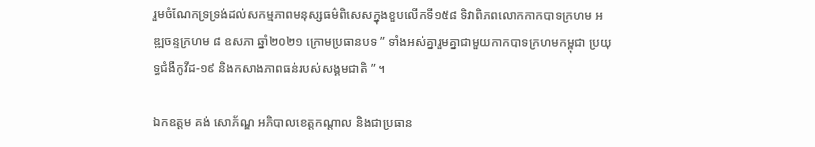រួមចំណែកទ្រទ្រង់ដល់សកម្មភាពមនុស្សធម៌ពិសេសក្នុងខួបលើកទី១៥៨ ទិវាពិភពលោកកាកបាទក្រហម អឌ្ឍចន្ទក្រហម ៨ ឧសភា ឆ្នាំ២០២១ ក្រោមប្រធានបទ ” ទាំងអស់គ្នារួមគ្នាជាមួយកាកបាទក្រហមកម្ពុជា ប្រយុទ្ធជំងឺកូវីដ-១៩ និងកសាងភាពធន់របស់សង្គមជាតិ ” ។

ឯកឧត្តម គង់ សោភ័ណ្ឌ អភិបាលខេត្តកណ្តាល និងជាប្រធាន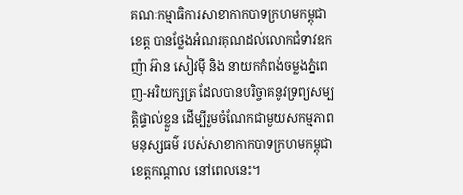គណៈកម្មាធិការសាខាកាកបាទក្រហមកម្ពុជាខេត្ត បានថ្លែងអំណរគុណដល់លោកជំទាវឧកញ៉ា អ៊ាន សៀវម៉ី និង នាយកកំពង់ចម្លងភ្នំពេញ-អរិយក្សត្រ ដែលបានបរិច្ចាគនូវទ្រព្យសម្បត្តិផ្ទាល់ខ្លួន ដើម្បីរួមចំណែកជាមួយសកម្មភាពមនុស្សធម៌ របស់សាខាកាកបាទក្រហមកម្ពុជាខេត្តកណ្ដាល នៅពេលនេះ។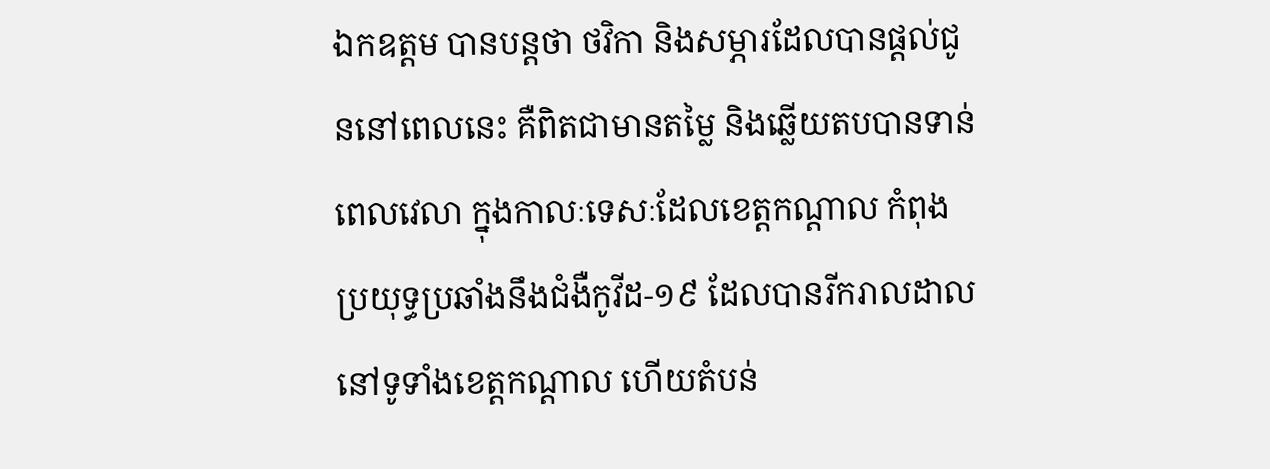ឯកឧត្តម បានបន្តថា ថវិកា និងសម្ភារដែលបានផ្ដល់ជូននៅពេលនេះ គឺពិតជាមានតម្លៃ និងឆ្លើយតបបានទាន់ពេលវេលា ក្នុងកាលៈទេសៈដែលខេត្តកណ្ដាល កំពុងប្រយុទ្ធប្រឆាំងនឹងជំងឺកូវីដ-១៩ ដែលបានរីករាលដាលនៅទូទាំងខេត្តកណ្ដាល ហើយតំបន់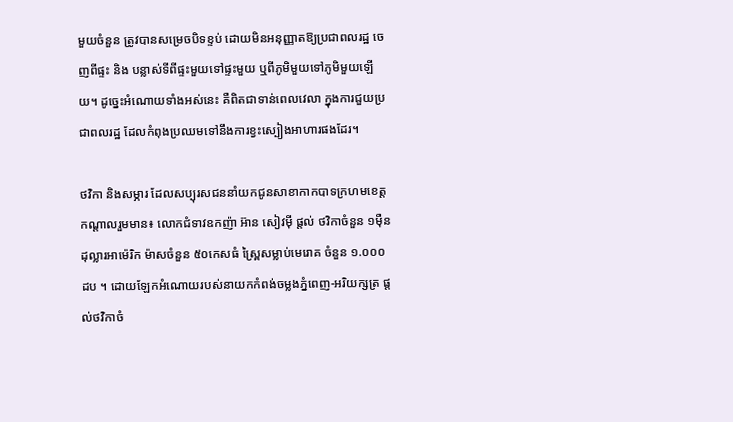មួយចំនួន ត្រូវបានសម្រេចបិទខ្ទប់ ដោយមិនអនុញ្ញាតឱ្យប្រជាពលរដ្ឋ ចេញពីផ្ទះ និង បន្លាស់ទីពីផ្ទះមួយទៅផ្ទះមួយ ឬពីភូមិមួយទៅភូមិមួយឡើយ។ ដូច្នេះអំណោយទាំងអស់នេះ គឺពិតជាទាន់ពេលវេលា ក្នុងការជួយប្រជាពលរដ្ឋ ដែលកំពុងប្រឈមទៅនឹងការខ្វះស្បៀងអាហារផងដែរ។

ថវិកា និងសម្ភារ ដែលសប្បុរសជននាំយកជូនសាខាកាកបាទក្រហមខេត្តកណ្ដាលរួមមាន៖ លោកជំទាវឧកញ៉ា អ៊ាន សៀវម៉ី ផ្តល់ ថវិកាចំនួន ១ម៉ឺនដុល្លារអាម៉េរិក ម៉ាសចំនួន ៥០កេសធំ ស្ព្រៃសម្លាប់មេរោគ ចំនួន ១.០០០ដប ។ ដោយឡែកអំណោយរបស់នាយកកំពង់ចម្លងភ្នំពេញ-អរិយក្សត្រ ផ្តល់ថវិកាចំ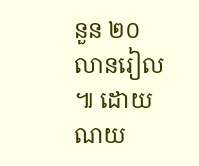នួន ២០លានរៀល ៕ ដោយ ណយ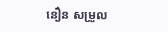នឿន សម្រួល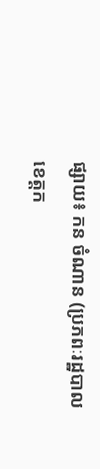ផ្សាយ៖ កន ចំណាន (ប្រភពៈរដ្ឋបាលខេត្តក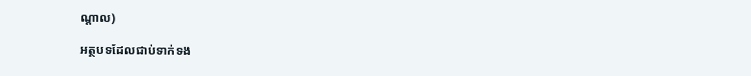ណ្ដាល)

អត្ថបទដែលជាប់ទាក់ទង